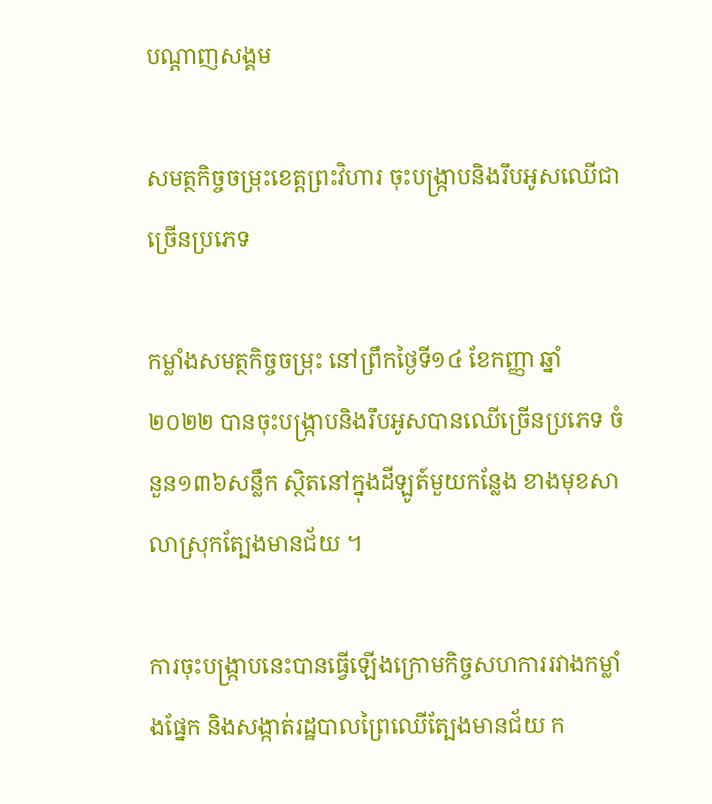បណ្តាញសង្គម

សមត្ថកិច្ចចម្រុះខេត្តព្រះវិហារ ចុះបង្ក្រាបនិងរឹបអូសឈើជាច្រើនប្រភេទ

កម្លាំងសមត្ថកិច្ចចម្រុះ នៅព្រឹកថ្ងៃទី១៤ ខែកញ្ញា ឆ្នាំ២០២២ បានចុះបង្ក្រាបនិងរឹបអូសបានឈើច្រើនប្រភេទ ចំនួន១៣៦សន្លឹក ស្ថិតនៅក្នុងដីឡូត៍មួយកន្លែង ខាងមុខសាលាស្រុកត្បែងមានជ័យ ។

ការចុះបង្ក្រាបនេះបានធ្វើឡើងក្រោមកិច្ចសហការរវាងកម្លាំងផ្នែក និងសង្កាត់រដ្ឋបាលព្រៃឈើត្បែងមានជ័យ ក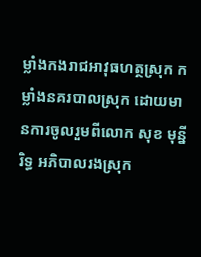ម្លាំងកងរាជអាវុធហត្ថស្រុក កម្លាំងនគរបាលស្រុក ដោយមានការចូលរួមពីលោក សុខ មុន្នីរិទ្ធ អភិបាលរងស្រុក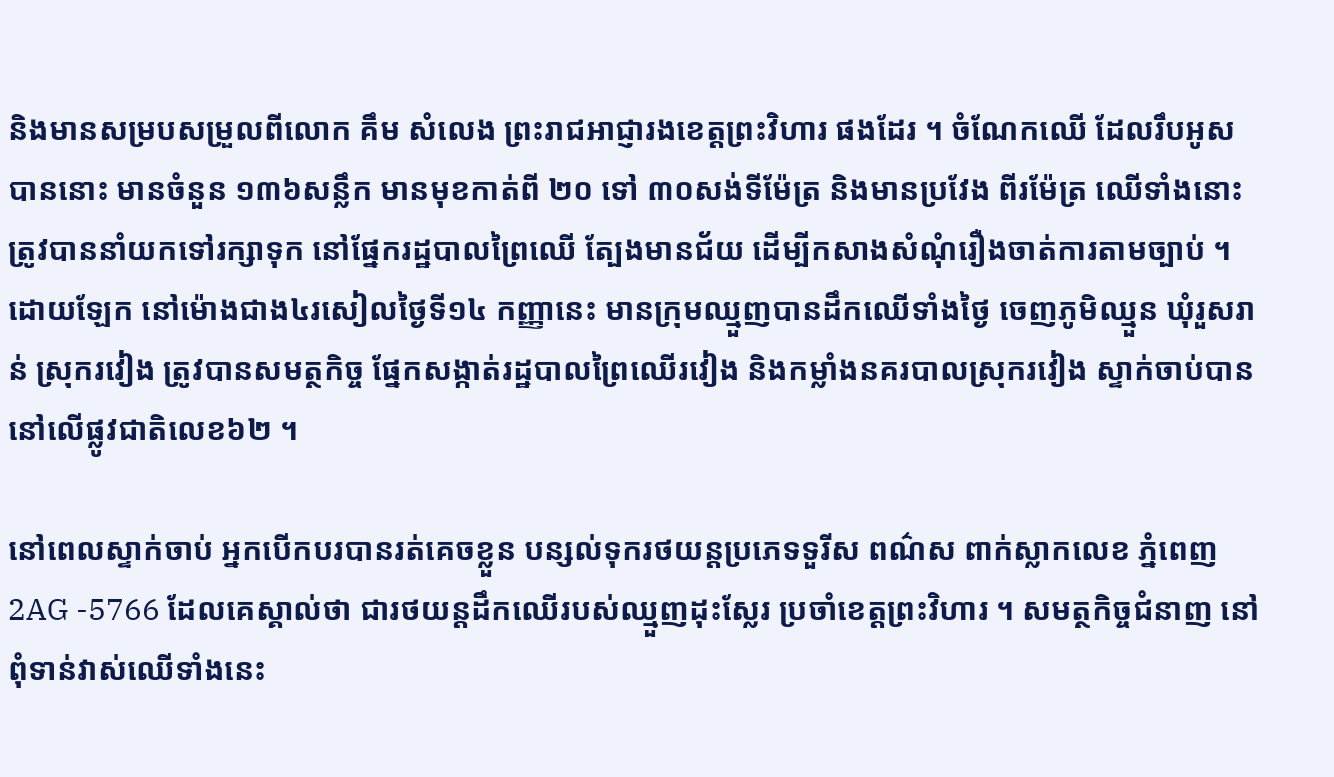និងមានសម្របសម្រួលពីលោក គឹម សំលេង ព្រះរាជអាជ្ញារងខេត្តព្រះវិហារ ផងដែរ ។ ចំណែកឈើ ដែលរឹបអូសបាននោះ មានចំនួន ១៣៦សន្លឹក មានមុខកាត់ពី ២០ ទៅ ៣០សង់ទីម៉ែត្រ និងមានប្រវែង ពីរម៉ែត្រ ឈើទាំងនោះ ត្រូវបាននាំយកទៅរក្សាទុក នៅផ្នែករដ្ឋបាលព្រៃឈើ ត្បែងមានជ័យ ដើម្បីកសាងសំណុំរឿងចាត់ការតាមច្បាប់ ។ ដោយឡែក នៅម៉ោងជាង៤រសៀលថ្ងៃទី១៤ កញ្ញានេះ មានក្រុមឈ្មួញបានដឹកឈើទាំងថ្ងៃ ចេញភូមិឈ្មួន ឃុំរួសរាន់ ស្រុករវៀង ត្រូវបានសមត្ថកិច្ច ផ្នែកសង្កាត់រដ្ឋបាលព្រៃឈើរវៀង និងកម្លាំងនគរបាលស្រុករវៀង ស្ទាក់ចាប់បាននៅលើផ្លូវជាតិលេខ៦២ ។

នៅពេលស្ទាក់ចាប់ អ្នកបើកបរបានរត់គេចខ្លួន បន្សល់ទុករថយន្តប្រភេទទួរីស ពណ៌ស ពាក់ស្លាកលេខ ភ្នំពេញ 2AG -5766 ដែលគេស្គាល់ថា ជារថយន្តដឹកឈើរបស់ឈ្មួញដុះស្លែរ ប្រចាំខេត្តព្រះវិហារ ។ សមត្ថកិច្ចជំនាញ នៅពុំទាន់វាស់ឈើទាំងនេះ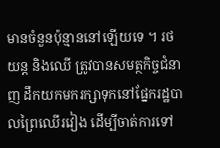មានចំនួនប៉ុន្មាននៅឡើយទេ ។ រថយន្ត និងឈើ ត្រូវបានសមត្ថកិច្ចជំនាញ ដឹកយកមករក្សាទុកនៅផ្នែករដ្ឋបាលព្រៃឈើរវៀង ដើម្បីចាត់ការទៅ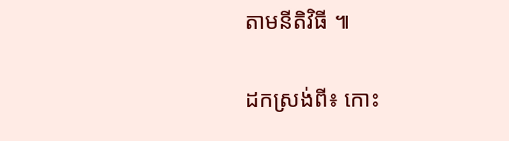តាមនីតិវិធី ៕

ដកស្រង់ពី៖ កោះ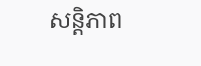សន្តិភាព